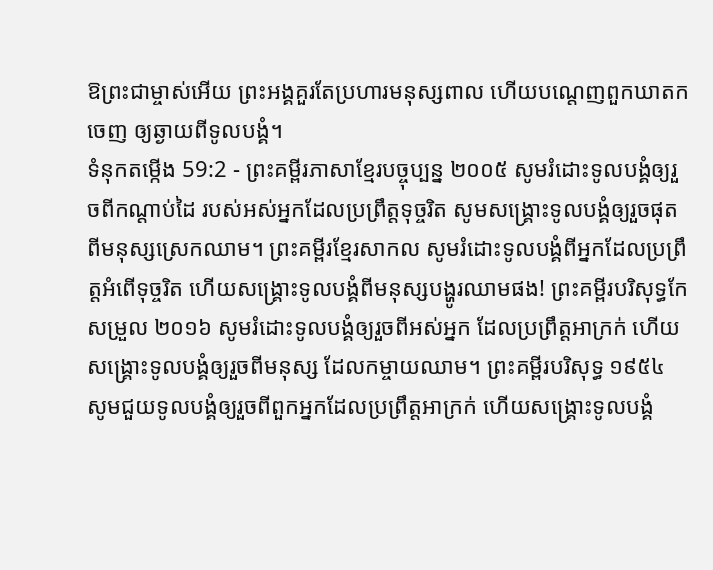ឱព្រះជាម្ចាស់អើយ ព្រះអង្គគួរតែប្រហារមនុស្សពាល ហើយបណ្តេញពួកឃាតកចេញ ឲ្យឆ្ងាយពីទូលបង្គំ។
ទំនុកតម្កើង 59:2 - ព្រះគម្ពីរភាសាខ្មែរបច្ចុប្បន្ន ២០០៥ សូមរំដោះទូលបង្គំឲ្យរួចពីកណ្ដាប់ដៃ របស់អស់អ្នកដែលប្រព្រឹត្តទុច្ចរិត សូមសង្គ្រោះទូលបង្គំឲ្យរួចផុត ពីមនុស្សស្រេកឈាម។ ព្រះគម្ពីរខ្មែរសាកល សូមរំដោះទូលបង្គំពីអ្នកដែលប្រព្រឹត្តអំពើទុច្ចរិត ហើយសង្គ្រោះទូលបង្គំពីមនុស្សបង្ហូរឈាមផង! ព្រះគម្ពីរបរិសុទ្ធកែសម្រួល ២០១៦ សូមរំដោះទូលបង្គំឲ្យរួចពីអស់អ្នក ដែលប្រព្រឹត្តអាក្រក់ ហើយសង្គ្រោះទូលបង្គំឲ្យរួចពីមនុស្ស ដែលកម្ចាយឈាម។ ព្រះគម្ពីរបរិសុទ្ធ ១៩៥៤ សូមជួយទូលបង្គំឲ្យរួចពីពួកអ្នកដែលប្រព្រឹត្តអាក្រក់ ហើយសង្គ្រោះទូលបង្គំ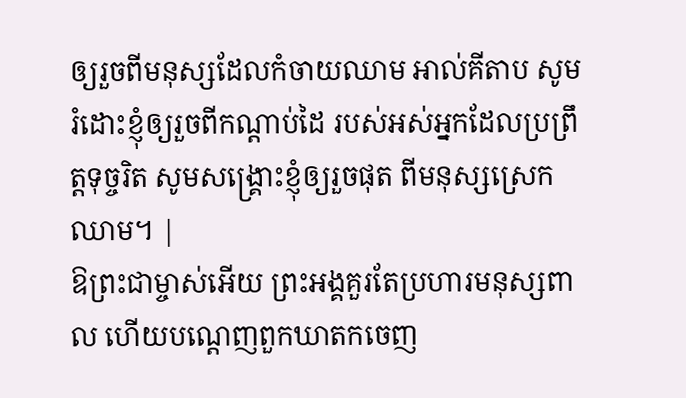ឲ្យរួចពីមនុស្សដែលកំចាយឈាម អាល់គីតាប សូមរំដោះខ្ញុំឲ្យរួចពីកណ្ដាប់ដៃ របស់អស់អ្នកដែលប្រព្រឹត្តទុច្ចរិត សូមសង្គ្រោះខ្ញុំឲ្យរួចផុត ពីមនុស្សស្រេកឈាម។ |
ឱព្រះជាម្ចាស់អើយ ព្រះអង្គគួរតែប្រហារមនុស្សពាល ហើយបណ្តេញពួកឃាតកចេញ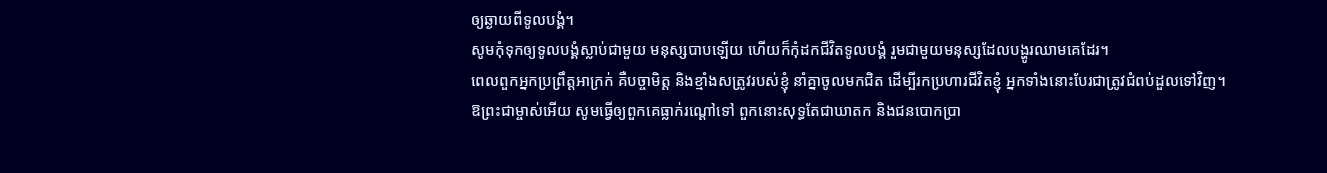ឲ្យឆ្ងាយពីទូលបង្គំ។
សូមកុំទុកឲ្យទូលបង្គំស្លាប់ជាមួយ មនុស្សបាបឡើយ ហើយក៏កុំដកជីវិតទូលបង្គំ រួមជាមួយមនុស្សដែលបង្ហូរឈាមគេដែរ។
ពេលពួកអ្នកប្រព្រឹត្តអាក្រក់ គឺបច្ចាមិត្ត និងខ្មាំងសត្រូវរបស់ខ្ញុំ នាំគ្នាចូលមកជិត ដើម្បីរកប្រហារជីវិតខ្ញុំ អ្នកទាំងនោះបែរជាត្រូវជំពប់ដួលទៅវិញ។
ឱព្រះជាម្ចាស់អើយ សូមធ្វើឲ្យពួកគេធ្លាក់រណ្ដៅទៅ ពួកនោះសុទ្ធតែជាឃាតក និងជនបោកប្រា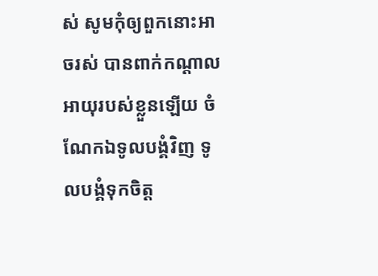ស់ សូមកុំឲ្យពួកនោះអាចរស់ បានពាក់កណ្ដាលអាយុរបស់ខ្លួនឡើយ ចំណែកឯទូលបង្គំវិញ ទូលបង្គំទុកចិត្ត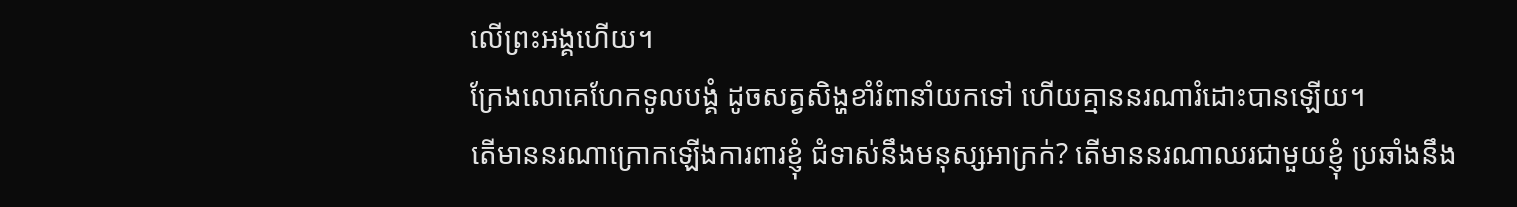លើព្រះអង្គហើយ។
ក្រែងលោគេហែកទូលបង្គំ ដូចសត្វសិង្ហខាំរំពានាំយកទៅ ហើយគ្មាននរណារំដោះបានឡើយ។
តើមាននរណាក្រោកឡើងការពារខ្ញុំ ជំទាស់នឹងមនុស្សអាក្រក់? តើមាននរណាឈរជាមួយខ្ញុំ ប្រឆាំងនឹង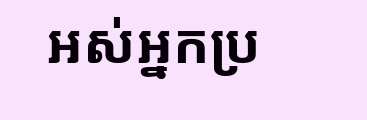អស់អ្នកប្រ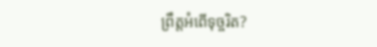ព្រឹត្តអំពើទុច្ចរិត?